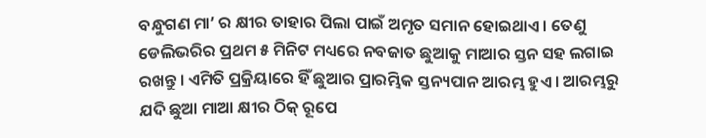ବନ୍ଧୁଗଣ ମା’ ର କ୍ଷୀର ତାହାର ପିଲା ପାଇଁ ଅମୃତ ସମାନ ହୋଇଥାଏ । ତେଣୁ ଡେଲିଭରିର ପ୍ରଥମ ୫ ମିନିଟ ମଧ୍ୟରେ ନବଜାତ ଛୁଆକୁ ମାଆର ସ୍ତନ ସହ ଲଗାଇ ରଖନ୍ତୁ । ଏମିତି ପ୍ରକ୍ରିୟାରେ ହିଁ ଛୁଆର ପ୍ରାରମ୍ଭିକ ସ୍ତନ୍ୟପାନ ଆରମ୍ଭ ହୁଏ । ଆରମ୍ଭରୁ ଯଦି ଛୁଆ ମାଆ କ୍ଷୀର ଠିକ୍ ରୂପେ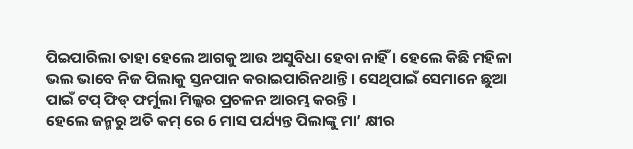ପିଇପାରିଲା ତାହା ହେଲେ ଆଗକୁ ଆଉ ଅସୁବିଧା ହେବା ନାହିଁ । ହେଲେ କିଛି ମହିଳା ଭଲ ଭାବେ ନିଜ ପିଲାକୁ ସ୍ତନପାନ କରାଇପାରିନଥାନ୍ତି । ସେଥିପାଇଁ ସେମାନେ ଛୁଆ ପାଇଁ ଟପ୍ ଫିଡ୍ ଫର୍ମୁଲା ମିଲ୍କର ପ୍ରଚଳନ ଆରମ୍ଭ କରନ୍ତି ।
ହେଲେ ଜନ୍ମରୁ ଅତି କମ୍ ରେ 6 ମାସ ପର୍ଯ୍ୟନ୍ତ ପିଲାଙ୍କୁ ମା’ କ୍ଷୀର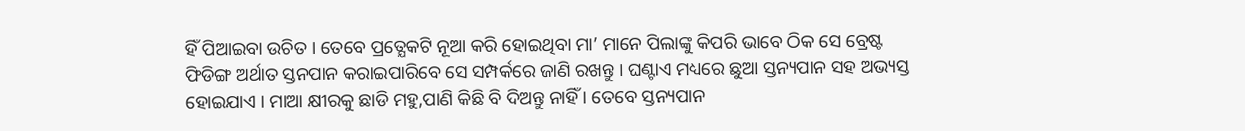ହିଁ ପିଆଇବା ଉଚିତ । ତେବେ ପ୍ରତ୍ଯେକଟି ନୂଆ କରି ହୋଇଥିବା ମା’ ମାନେ ପିଲାଙ୍କୁ କିପରି ଭାବେ ଠିକ ସେ ବ୍ରେଷ୍ଟ ଫିଡିଙ୍ଗ ଅର୍ଥାତ ସ୍ତନପାନ କରାଇପାରିବେ ସେ ସମ୍ପର୍କରେ ଜାଣି ରଖନ୍ତୁ । ଘଣ୍ଟାଏ ମଧ୍ୟରେ ଛୁଆ ସ୍ତନ୍ୟପାନ ସହ ଅଭ୍ୟସ୍ତ ହୋଇଯାଏ । ମାଆ କ୍ଷୀରକୁ ଛାଡି ମହୁ,ପାଣି କିଛି ବି ଦିଅନ୍ତୁ ନାହିଁ । ତେବେ ସ୍ତନ୍ୟପାନ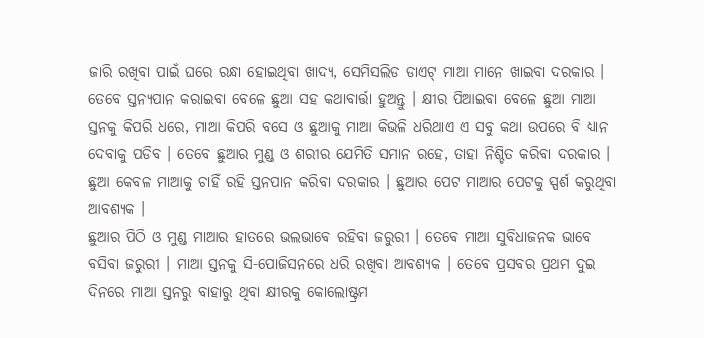ଜାରି ରଖିବା ପାଇଁ ଘରେ ରନ୍ଧା ହୋଇଥିବା ଖାଦ୍ୟ, ସେମିସଲିଡ ଡାଏଟ୍ ମାଆ ମାନେ ଖାଇବା ଦରକାର ।
ତେବେ ସ୍ତନ୍ୟପାନ କରାଇବା ବେଳେ ଛୁଆ ସହ କଥାବାର୍ତ୍ତା ହୁଅନ୍ତୁ । କ୍ଷୀର ପିଆଇବା ବେଳେ ଛୁଆ ମାଆ ସ୍ତନକୁ କିପରି ଧରେ, ମାଆ କିପରି ବସେ ଓ ଛୁଆକୁ ମାଆ କିଭଳି ଧରିଥାଏ ଏ ସବୁ କଥା ଉପରେ ବି ଧ୍ୟାନ ଦେବାକୁ ପଡିବ । ତେବେ ଛୁଆର ମୁଣ୍ଡ ଓ ଶରୀର ଯେମିତି ସମାନ ରହେ, ତାହା ନିଶ୍ଚିତ କରିବା ଦରକାର । ଛୁଆ କେବଳ ମାଆକୁ ଚାହିଁ ରହି ସ୍ତନପାନ କରିବା ଦରକାର । ଛୁଆର ପେଟ ମାଆର ପେଟକୁ ସ୍ପର୍ଶ କରୁଥିବା ଆବଶ୍ୟକ ।
ଛୁଆର ପିଠି ଓ ମୁଣ୍ଡ ମାଆର ହାତରେ ଭଲଭାବେ ରହିବା ଜରୁରୀ । ତେବେ ମାଆ ସୁବିଧାଜନକ ଭାବେ ବସିବା ଜରୁରୀ । ମାଆ ସ୍ତନକୁ ସି-ପୋଜିସନରେ ଧରି ରଖିବା ଆବଶ୍ୟକ । ତେବେ ପ୍ରସବର ପ୍ରଥମ ଦୁଇ ଦିନରେ ମାଆ ସ୍ତନରୁ ବାହାରୁ ଥିବା କ୍ଷୀରକୁ କୋଲୋଷ୍ଟ୍ରମ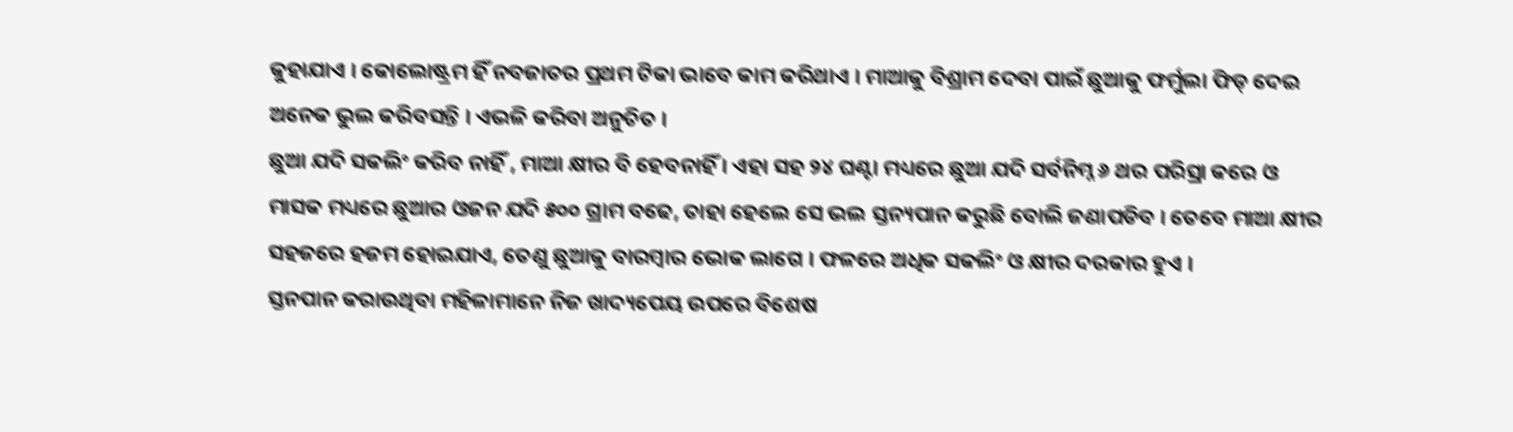କୁହାଯାଏ । କୋଲୋଷ୍ଟ୍ରମ ହିଁ ନବଜାତର ପ୍ରଥମ ଟିକା ଭାବେ କାମ କରିଥାଏ । ମାଆକୁ ବିଶ୍ରାମ ଦେବା ପାଇଁ ଛୁଆକୁ ଫର୍ମୁଲା ଫିଡ୍ ଦେଇ ଅନେକ ଭୁଲ କରିବସନ୍ତି । ଏଭଳି କରିବା ଅନୁଚିତ ।
ଛୁଆ ଯଦି ସକଲିଂ କରିବ ନାହିଁ , ମାଆ କ୍ଷୀର ବି ହେବନାହିଁ । ଏହା ସହ ୨୪ ଘଣ୍ଟା ମଧ୍ୟରେ ଛୁଆ ଯଦି ସର୍ବନିମ୍ନ ୬ ଥର ପରିସ୍ରା କରେ ଓ ମାସକ ମଧ୍ୟରେ ଛୁଆର ଓଜନ ଯଦି ୫୦୦ ଗ୍ରାମ ବଢେ, ତାହା ହେଲେ ସେ ଭଲ ସ୍ତନ୍ୟପାନ କରୁଛି ବୋଲି ଜଣାପଡିବ । ତେବେ ମାଆ କ୍ଷୀର ସହଜରେ ହଜମ ହୋଇଯାଏ, ତେଣୁ ଛୁଆକୁ ବାରମ୍ବାର ଭୋକ ଲାଗେ । ଫଳରେ ଅଧିକ ସକଲିଂ ଓ କ୍ଷୀର ଦରକାର ହୁଏ ।
ସ୍ତନପାନ କରାଉଥିବା ମହିଳାମାନେ ନିଜ ଖାଦ୍ୟପେୟ ଉପରେ ବିଶେଷ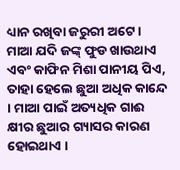ଧ୍ୟାନ ରଖିବା ଜରୁରୀ ଅଟେ । ମାଆ ଯଦି ଜଙ୍କ୍ ଫୁଡ ଖାଉଥାଏ ଏବଂ କାଫିନ ମିଶା ପାନୀୟ ପିଏ, ତାହା ହେଲେ ଛୁଆ ଅଧିକ କାନ୍ଦେ । ମାଆ ପାଇଁ ଅତ୍ୟଧିକ ଗାଈ କ୍ଷୀର ଛୁଆର ଗ୍ୟାସର କାରଣ ହୋଇଥାଏ ।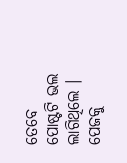ତେବେ ପୋଷ୍ଟଟି ଭଲ ଲାଗିଥିଲେ । ପେଜକୁ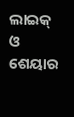ଲାଇକ୍ ଓ ଶେୟାର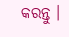କରନ୍ତୁ ।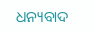ଧନ୍ୟବାଦ